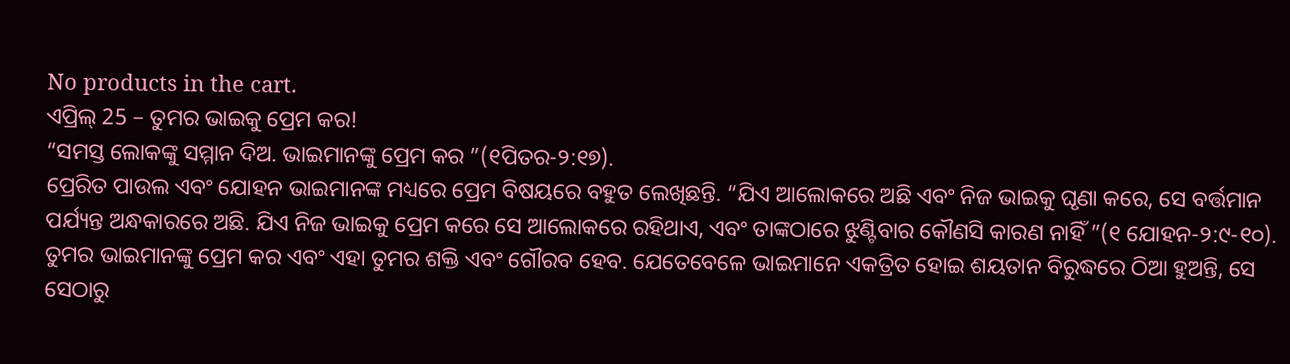No products in the cart.
ଏପ୍ରିଲ୍ 25 – ତୁମର ଭାଇକୁ ପ୍ରେମ କର!
“ସମସ୍ତ ଲୋକଙ୍କୁ ସମ୍ମାନ ଦିଅ. ଭାଇମାନଙ୍କୁ ପ୍ରେମ କର ”(୧ପିତର-୨:୧୭).
ପ୍ରେରିତ ପାଉଲ ଏବଂ ଯୋହନ ଭାଇମାନଙ୍କ ମଧ୍ୟରେ ପ୍ରେମ ବିଷୟରେ ବହୁତ ଲେଖିଛନ୍ତି. “ଯିଏ ଆଲୋକରେ ଅଛି ଏବଂ ନିଜ ଭାଇକୁ ଘୃଣା କରେ, ସେ ବର୍ତ୍ତମାନ ପର୍ଯ୍ୟନ୍ତ ଅନ୍ଧକାରରେ ଅଛି. ଯିଏ ନିଜ ଭାଇକୁ ପ୍ରେମ କରେ ସେ ଆଲୋକରେ ରହିଥାଏ, ଏବଂ ତାଙ୍କଠାରେ ଝୁଣ୍ଟିବାର କୌଣସି କାରଣ ନାହିଁ ”(୧ ଯୋହନ-୨:୯-୧୦).
ତୁମର ଭାଇମାନଙ୍କୁ ପ୍ରେମ କର ଏବଂ ଏହା ତୁମର ଶକ୍ତି ଏବଂ ଗୌରବ ହେବ. ଯେତେବେଳେ ଭାଇମାନେ ଏକତ୍ରିତ ହୋଇ ଶୟତାନ ବିରୁଦ୍ଧରେ ଠିଆ ହୁଅନ୍ତି, ସେ ସେଠାରୁ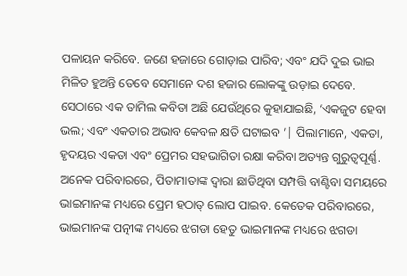ପଳାୟନ କରିବେ. ଜଣେ ହଜାରେ ଗୋଡ଼ାଇ ପାରିବ; ଏବଂ ଯଦି ଦୁଇ ଭାଇ ମିଳିତ ହୁଅନ୍ତି ତେବେ ସେମାନେ ଦଶ ହଜାର ଲୋକଙ୍କୁ ଉଡ଼ାଇ ଦେବେ.
ସେଠାରେ ଏକ ତାମିଲ କବିତା ଅଛି ଯେଉଁଥିରେ କୁହାଯାଇଛି, ‘ଏକଜୁଟ ହେବା ଭଲ; ଏବଂ ଏକତାର ଅଭାବ କେବଳ କ୍ଷତି ଘଟାଇବ ’| ପିଲାମାନେ, ଏକତା, ହୃଦୟର ଏକତା ଏବଂ ପ୍ରେମର ସହଭାଗିତା ରକ୍ଷା କରିବା ଅତ୍ୟନ୍ତ ଗୁରୁତ୍ୱପୂର୍ଣ୍ଣ.
ଅନେକ ପରିବାରରେ, ପିତାମାତାଙ୍କ ଦ୍ୱାରା ଛାଡିଥିବା ସମ୍ପତ୍ତି ବାଣ୍ଟିବା ସମୟରେ ଭାଇମାନଙ୍କ ମଧ୍ୟରେ ପ୍ରେମ ହଠାତ୍ ଲୋପ ପାଇବ. କେତେକ ପରିବାରରେ, ଭାଇମାନଙ୍କ ପତ୍ନୀଙ୍କ ମଧ୍ୟରେ ଝଗଡା ହେତୁ ଭାଇମାନଙ୍କ ମଧ୍ୟରେ ଝଗଡା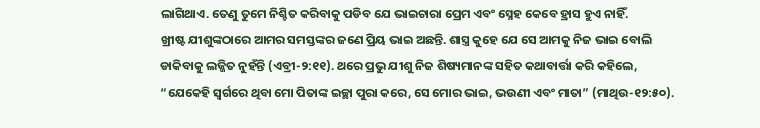ଲାଗିଥାଏ. ତେଣୁ ତୁମେ ନିଶ୍ଚିତ କରିବାକୁ ପଡିବ ଯେ ଭାଇଚାରା ପ୍ରେମ ଏବଂ ସ୍ନେହ କେବେ ହ୍ରାସ ହୁଏ ନାହିଁ.
ଖ୍ରୀଷ୍ଟ ଯୀଶୁଙ୍କଠାରେ ଆମର ସମସ୍ତଙ୍କର ଜଣେ ପ୍ରିୟ ଭାଇ ଅଛନ୍ତି. ଶାସ୍ତ୍ର କୁହେ ଯେ ସେ ଆମକୁ ନିଜ ଭାଇ ବୋଲି ଡାକିବାକୁ ଲଜ୍ଜିତ ନୁହଁନ୍ତି (ଏବ୍ରୀ-୨:୧୧). ଥରେ ପ୍ରଭୁ ଯୀଶୁ ନିଜ ଶିଷ୍ୟମାନଙ୍କ ସହିତ କଥାବାର୍ତ୍ତା କରି କହିଲେ, “ଯେକେହି ସ୍ୱର୍ଗରେ ଥିବା ମୋ ପିତାଙ୍କ ଇଚ୍ଛା ପୁରା କରେ, ସେ ମୋର ଭାଇ, ଭଉଣୀ ଏବଂ ମାତା” (ମାଥିଉ-୧୨:୫୦).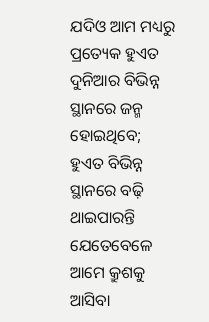ଯଦିଓ ଆମ ମଧ୍ୟରୁ ପ୍ରତ୍ୟେକ ହୁଏତ ଦୁନିଆର ବିଭିନ୍ନ ସ୍ଥାନରେ ଜନ୍ମ ହୋଇଥିବେ; ହୁଏତ ବିଭିନ୍ନ ସ୍ଥାନରେ ବଢ଼ି ଥାଇପାରନ୍ତି ଯେତେବେଳେ ଆମେ କ୍ରୁଶକୁ ଆସିବା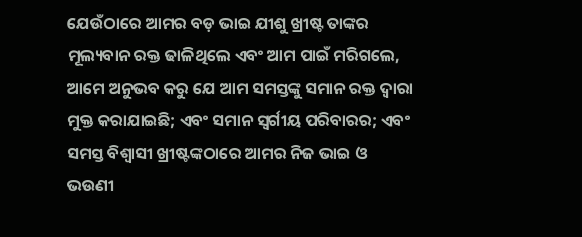ଯେଉଁଠାରେ ଆମର ବଡ଼ ଭାଇ ଯୀଶୁ ଖ୍ରୀଷ୍ଟ ତାଙ୍କର ମୂଲ୍ୟବାନ ରକ୍ତ ଢାଳିଥିଲେ ଏବଂ ଆମ ପାଇଁ ମରିଗଲେ, ଆମେ ଅନୁଭବ କରୁ ଯେ ଆମ ସମସ୍ତଙ୍କୁ ସମାନ ରକ୍ତ ଦ୍ୱାରା ମୁକ୍ତ କରାଯାଇଛି; ଏବଂ ସମାନ ସ୍ୱର୍ଗୀୟ ପରିବାରର; ଏବଂ ସମସ୍ତ ବିଶ୍ୱାସୀ ଖ୍ରୀଷ୍ଟଙ୍କଠାରେ ଆମର ନିଜ ଭାଇ ଓ ଭଉଣୀ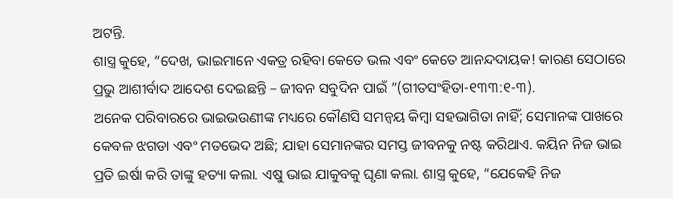ଅଟନ୍ତି.
ଶାସ୍ତ୍ର କୁହେ, “ଦେଖ, ଭାଇମାନେ ଏକତ୍ର ରହିବା କେତେ ଭଲ ଏବଂ କେତେ ଆନନ୍ଦଦାୟକ! କାରଣ ସେଠାରେ ପ୍ରଭୁ ଆଶୀର୍ବାଦ ଆଦେଶ ଦେଇଛନ୍ତି – ଜୀବନ ସବୁଦିନ ପାଇଁ ”(ଗୀତସଂହିତା-୧୩୩:୧-୩).
ଅନେକ ପରିବାରରେ ଭାଇଭଉଣୀଙ୍କ ମଧ୍ୟରେ କୌଣସି ସମନ୍ୱୟ କିମ୍ବା ସହଭାଗିତା ନାହିଁ; ସେମାନଙ୍କ ପାଖରେ କେବଳ ଝଗଡା ଏବଂ ମତଭେଦ ଅଛି; ଯାହା ସେମାନଙ୍କର ସମସ୍ତ ଜୀବନକୁ ନଷ୍ଟ କରିଥାଏ. କୟିନ ନିଜ ଭାଇ ପ୍ରତି ଇର୍ଷା କରି ତାଙ୍କୁ ହତ୍ୟା କଲା. ଏଷୁ ଭାଇ ଯାକୁବକୁ ଘୃଣା କଲା. ଶାସ୍ତ୍ର କୁହେ, “ଯେକେହି ନିଜ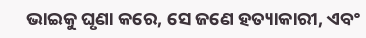ଭାଇକୁ ଘୃଣା କରେ, ସେ ଜଣେ ହତ୍ୟାକାରୀ, ଏବଂ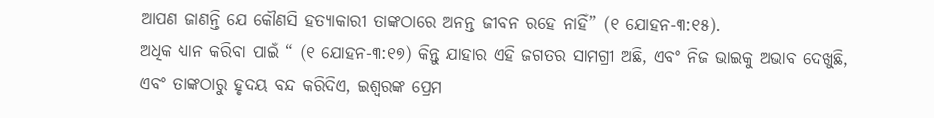ଆପଣ ଜାଣନ୍ତି ଯେ କୌଣସି ହତ୍ୟାକାରୀ ତାଙ୍କଠାରେ ଅନନ୍ତ ଜୀବନ ରହେ ନାହିଁ” (୧ ଯୋହନ-୩:୧୫).
ଅଧିକ ଧ୍ୟାନ କରିବା ପାଇଁ “ (୧ ଯୋହନ-୩:୧୭) କିନ୍ତୁ ଯାହାର ଏହି ଜଗତର ସାମଗ୍ରୀ ଅଛି, ଏବଂ ନିଜ ଭାଇକୁ ଅଭାବ ଦେଖୁଛି, ଏବଂ ତାଙ୍କଠାରୁ ହୃଦୟ ବନ୍ଦ କରିଦିଏ, ଇଶ୍ବରଙ୍କ ପ୍ରେମ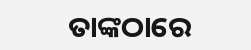ତାଙ୍କଠାରେ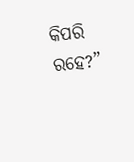କିପରି ରହେ?”